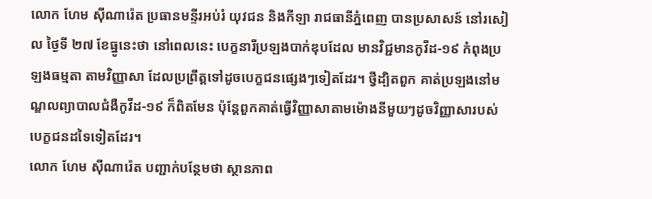លោក ហែម ស៊ីណារ៉េត ប្រធានមន្ទីរអប់រំ យុវជន និងកីឡា រាជធានីភ្នំពេញ បានប្រសាសន៍ នៅរសៀល ថ្ងៃទី ២៧ ខែធ្នូនេះថា នៅពេលនេះ បេក្ខនារីប្រឡងបាក់ឌុបដែល មានវិជ្ជមានកូវីដ-១៩ កំពុងប្រឡងធម្មតា តាមវិញ្ញាសា ដែលប្រព្រឹត្តទៅដូចបេក្ខជនផ្សេងៗទៀតដែរ។ ថ្វីដ្បិតពួក គាត់ប្រឡងនៅមណ្ឌលព្យាបាលជំងឺកូវីដ-១៩ ក៏ពិតមែន ប៉ុន្តែពួកគាត់ធ្វើវិញ្ញាសាតាមម៉ោងនីមួយៗដូចវិញ្ញាសារបស់បេក្ខជនដទៃទៀតដែរ។
លោក ហែម ស៊ីណារ៉េត បញ្ជាក់បន្ថែមថា ស្ថានភាព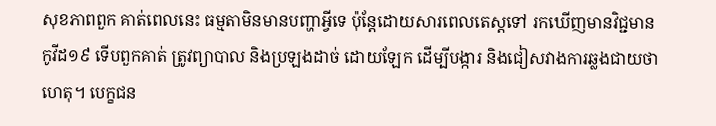សុខភាពពួក គាត់ពេលនេះ ធម្មតាមិនមានបញ្ហាអ្វីទេ ប៉ុន្តែដោយសារពេលតេស្តទៅ រកឃើញមានវិជ្ជមានកូវីដ១៩ ទើបពួកគាត់ ត្រូវព្យាបាល និងប្រឡងដាច់ ដោយឡែក ដើម្បីបង្ការ និងជៀសវាងការឆ្លងជាយថាហេតុ។ បេក្ខជន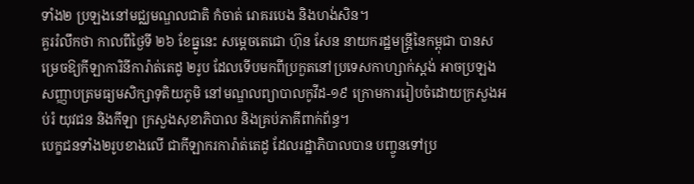ទាំង២ ប្រឡងនៅមជ្ឈមណ្ឌលជាតិ កំចាត់ រោគរបេង និងហង់សិន។
គួររំលឹកថា កាលពីថ្ងៃទី ២៦ ខែធ្នូនេះ សម្តេចតេជោ ហ៊ុន សែន នាយករដ្ឋមន្ត្រីនៃកម្ពុជា បានសម្រេចឱ្យកីឡាការិនីការ៉ាត់តេដូ ២រូប ដែលទើបមកពីប្រកួតនៅប្រទេសកាហ្សាក់ស្តង់ អាចប្រឡងសញ្ញាបត្រមធ្យមសិក្សាទុតិយភូមិ នៅមណ្ឌលព្យាបាលកូវីដ-១៩ ក្រោមការរៀបចំដោយក្រសួងអប់រំ យុវជន និងកីឡា ក្រសួងសុខាភិបាល និងគ្រប់ភាគីពាក់ព័ន្ធ។
បេក្ខជនទាំង២រូបខាងលើ ជាកីឡាករការ៉ាត់តេដូ ដែលរដ្ឋាភិបាលបាន បញ្ចូនទៅប្រ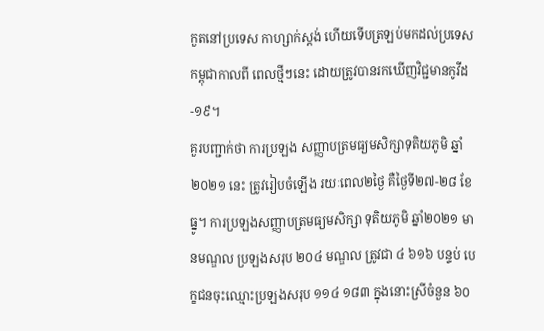កួតនៅប្រទេស កាហ្សាក់ស្តង់ ហើយទើបត្រឡប់មកដល់ប្រទេសកម្ពុជាកាលពី ពេលថ្មីៗនេះ ដោយត្រូវបានរកឃើញវិជ្ជមានកូវីដ-១៩។
គួរបញ្ជាក់ថា ការប្រឡង សញ្ញាបត្រមធ្យមសិក្សាទុតិយភូមិ ឆ្នាំ ២០២១ នេះ ត្រូវរៀបចំឡើង រយៈពេល២ថ្ងៃ គឺថ្ងៃទី២៧-២៨ ខែធ្នូ។ ការប្រឡងសញ្ញាបត្រមធ្យមសិក្សា ទុតិយភូមិ ឆ្នាំ២០២១ មានមណ្ឌល ប្រឡងសរុប ២០៤ មណ្ឌល ត្រូវជា ៤ ៦១៦ បន្ទប់ បេក្ខជនចុះឈ្មោះប្រឡងសរុប ១១៤ ១៨៣ ក្នុងនោះស្រីចំនួន ៦០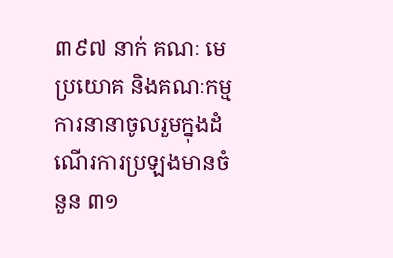៣៩៧ នាក់ គណៈ មេប្រយោគ និងគណៈកម្មការនានាចូលរួមក្នុងដំណើរការប្រឡងមានចំនួន ៣១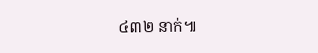៤៣២ នាក់៕